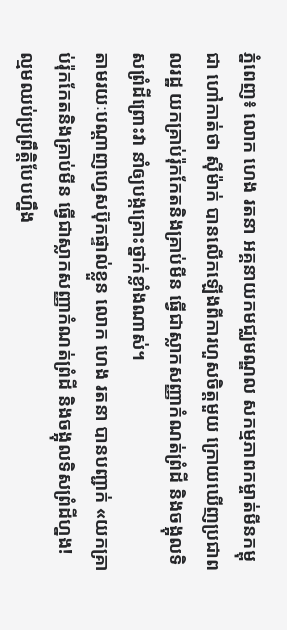ភ្នំពេញ៖ លោក ហេង រតនា អគ្គនាយកមជ្ឈមណ្ឌល សកម្មភាពកម្ចាត់មីនកម្ពុជា ហៅកាត់ថា ស៊ីម៉ាក់ បានលើកឡើងពីការហួសចិត្តមួយ ក្រោយឃើញប្រជាពលរដ្ឋ យកគ្រាប់រ៉ុកកែតនិងគ្រាប់មីន ធ្វើជាស្លាកសញ្ញាកំណត់ព្រំដី និងចង្អុលទិសព្រំដីព្រោះវា នាំឲ្យបង្កគ្រោះថ្នាក់ខ្លាំងណាស់។
តាមរយៈបណ្ដាញហ្វេសប៊ុកផ្ទាល់ខ្លួន លោក ហេង រតនា បានបញ្ជាក់ «យកគ្រាប់រ៉ុកកែតនិងគ្រាប់មីន ធ្វើជាស្លាកសញ្ញាកំណត់ព្រំដី និងចង្អុលទិសព្រំដីហ្នង! ល្មមឈប់ប្រព្រឹត្តិបែបហ្នឹង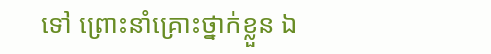ទៅ ព្រោះនាំគ្រោះថ្នាក់ខ្លួន ឯ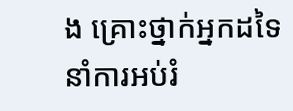ង គ្រោះថ្នាក់អ្នកដទៃ នាំការអប់រំ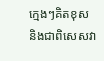ក្មេងៗគិតខុស និងជាពិសេសវា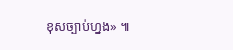ខុសច្បាប់ហ្នង» ៕